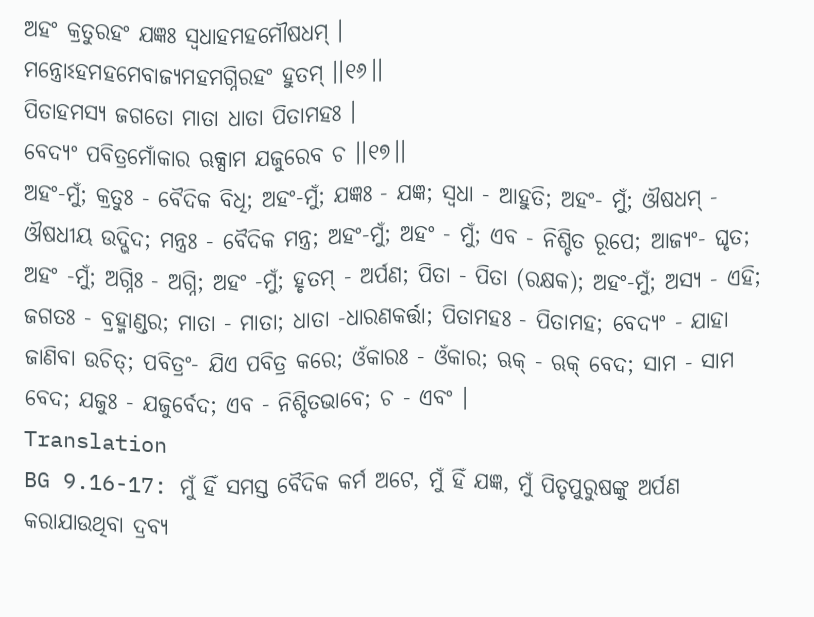ଅହଂ କ୍ରତୁରହଂ ଯଜ୍ଞଃ ସ୍ୱଧାହମହମୌଷଧମ୍ ।
ମନ୍ତ୍ରୋଽହମହମେବାଜ୍ୟମହମଗ୍ନିରହଂ ହୁତମ୍ ।।୧୬।।
ପିତାହମସ୍ୟ ଜଗତୋ ମାତା ଧାତା ପିତାମହଃ ।
ବେଦ୍ୟଂ ପବିତ୍ରମୋଁକାର ଋକ୍ସାମ ଯଜୁରେବ ଚ ।।୧୭।।
ଅହଂ-ମୁଁ; କ୍ରତୁଃ - ବୈଦିକ ବିଧି; ଅହଂ-ମୁଁ; ଯଜ୍ଞଃ - ଯଜ୍ଞ; ସ୍ୱଧା - ଆହୁତି; ଅହଂ- ମୁଁ; ଔଷଧମ୍ - ଔଷଧୀୟ ଉଦ୍ଭିଦ; ମନ୍ତ୍ରଃ - ବୈଦିକ ମନ୍ତ୍ର; ଅହଂ-ମୁଁ; ଅହଂ - ମୁଁ; ଏବ - ନିଶ୍ଚିତ ରୂପେ; ଆଜ୍ୟଂ- ଘୃତ; ଅହଂ -ମୁଁ; ଅଗ୍ନିଃ - ଅଗ୍ନି; ଅହଂ -ମୁଁ; ହୃତମ୍ - ଅର୍ପଣ; ପିତା - ପିତା (ରକ୍ଷକ); ଅହଂ-ମୁଁ; ଅସ୍ୟ - ଏହି; ଜଗତଃ - ବ୍ରହ୍ମାଣ୍ଡର; ମାତା - ମାତା; ଧାତା -ଧାରଣକର୍ତ୍ତା; ପିତାମହଃ - ପିତାମହ; ବେଦ୍ୟଂ - ଯାହା ଜାଣିବା ଉଚିତ୍; ପବିତ୍ରଂ- ଯିଏ ପବିତ୍ର କରେ; ଓଁକାରଃ - ଓଁକାର; ଋକ୍ - ଋକ୍ ବେଦ; ସାମ - ସାମ ବେଦ; ଯଜୁଃ - ଯଜୁର୍ବେଦ; ଏବ - ନିଶ୍ଚିତଭାବେ; ଚ - ଏବଂ ।
Translation
BG 9.16-17: ମୁଁ ହିଁ ସମସ୍ତ ବୈଦିକ କର୍ମ ଅଟେ, ମୁଁ ହିଁ ଯଜ୍ଞ, ମୁଁ ପିତୃପୁରୁଷଙ୍କୁ ଅର୍ପଣ କରାଯାଉଥିବା ଦ୍ରବ୍ୟ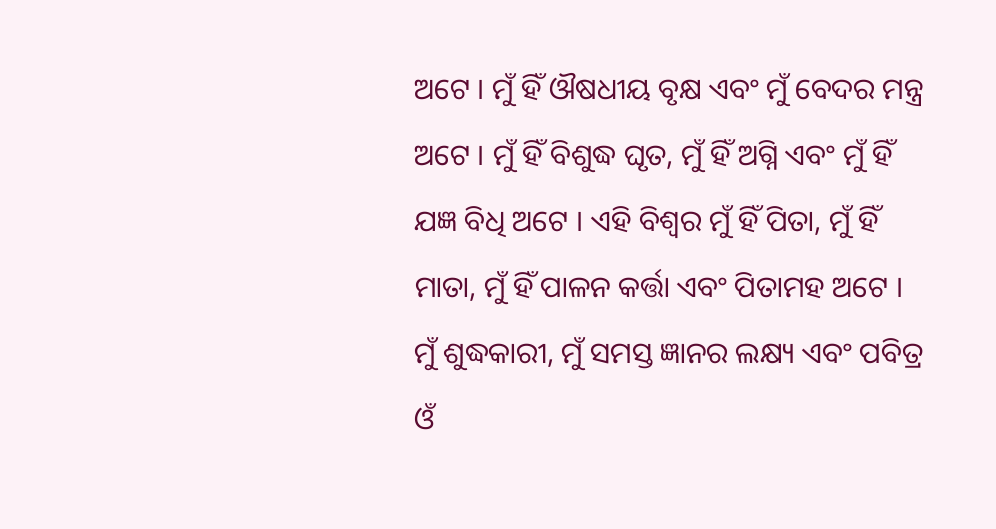ଅଟେ । ମୁଁ ହିଁ ଔଷଧୀୟ ବୃକ୍ଷ ଏବଂ ମୁଁ ବେଦର ମନ୍ତ୍ର ଅଟେ । ମୁଁ ହିଁ ବିଶୁଦ୍ଧ ଘୃତ, ମୁଁ ହିଁ ଅଗ୍ନି ଏବଂ ମୁଁ ହିଁ ଯଜ୍ଞ ବିଧି ଅଟେ । ଏହି ବିଶ୍ୱର ମୁଁ ହିଁ ପିତା, ମୁଁ ହିଁ ମାତା, ମୁଁ ହିଁ ପାଳନ କର୍ତ୍ତା ଏବଂ ପିତାମହ ଅଟେ । ମୁଁ ଶୁଦ୍ଧକାରୀ, ମୁଁ ସମସ୍ତ ଜ୍ଞାନର ଲକ୍ଷ୍ୟ ଏବଂ ପବିତ୍ର ଓଁ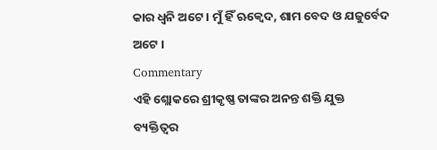କାର ଧ୍ୱନି ଅଟେ । ମୁଁ ହିଁ ଋକ୍ବେଦ, ଶାମ ବେଦ ଓ ଯଜୁର୍ବେଦ ଅଟେ ।
Commentary
ଏହି ଶ୍ଲୋକରେ ଶ୍ରୀକୃଷ୍ଣ ତାଙ୍କର ଅନନ୍ତ ଶକ୍ତି ଯୁକ୍ତ ବ୍ୟକ୍ତିତ୍ୱର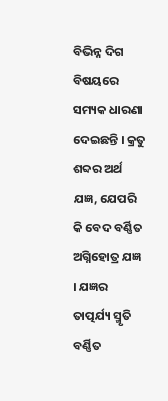ବିଭିନ୍ନ ଦିଗ ବିଷୟରେ ସମ୍ୟକ ଧାରଣା ଦେଇଛନ୍ତି । କ୍ରତୁ ଶବ୍ଦର ଅର୍ଥ ଯଜ୍ଞ, ଯେପରି କି ବେଦ ବର୍ଣ୍ଣିତ ଅଗ୍ନିହୋତ୍ର ଯଜ୍ଞ । ଯଜ୍ଞର ତାତ୍ପର୍ଯ୍ୟ ସ୍ମୃତି ବର୍ଣ୍ଣିତ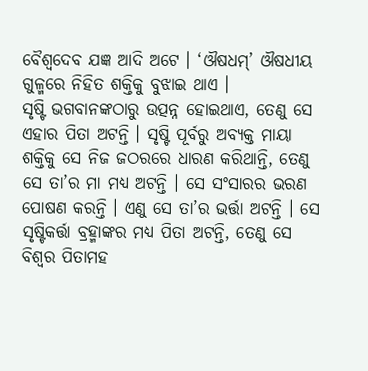ବୈଶ୍ୱଦେବ ଯଜ୍ଞ ଆଦି ଅଟେ । ‘ଔଷଧମ୍’ ଔଷଧୀୟ ଗୁଳ୍ମରେ ନିହିତ ଶକ୍ତିକୁ ବୁଝାଇ ଥାଏ ।
ସୃଷ୍ଟି ଭଗବାନଙ୍କଠାରୁ ଉତ୍ପନ୍ନ ହୋଇଥାଏ, ତେଣୁ ସେ ଏହାର ପିତା ଅଟନ୍ତି । ସୃଷ୍ଟି ପୂର୍ବରୁ ଅବ୍ୟକ୍ତ ମାୟା ଶକ୍ତିକୁ ସେ ନିଜ ଜଠରରେ ଧାରଣ କରିଥାନ୍ତି, ତେଣୁ ସେ ତା’ର ମା ମଧ୍ୟ ଅଟନ୍ତି । ସେ ସଂସାରର ଭରଣ ପୋଷଣ କରନ୍ତି । ଏଣୁ ସେ ତା’ର ଭର୍ତ୍ତା ଅଟନ୍ତି । ସେ ସୃଷ୍ଟିକର୍ତ୍ତା ବ୍ରହ୍ମାଙ୍କର ମଧ୍ୟ ପିତା ଅଟନ୍ତି, ତେଣୁ ସେ ବିଶ୍ୱର ପିତାମହ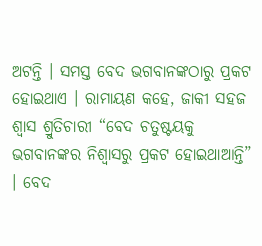ଅଟନ୍ତି । ସମସ୍ତ ବେଦ ଭଗବାନଙ୍କଠାରୁ ପ୍ରକଟ ହୋଇଥାଏ । ରାମାୟଣ କହେ, ଜାକୀ ସହଜ ଶ୍ୱାସ ଶ୍ରୁତିଚାରୀ “ବେଦ ଚତୁଷ୍ଟୟକୁ ଭଗବାନଙ୍କର ନିଶ୍ୱାସରୁ ପ୍ରକଟ ହୋଇଥାଆନ୍ତି” । ବେଦ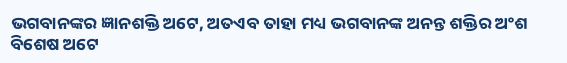ଭଗବାନଙ୍କର ଜ୍ଞାନଶକ୍ତି ଅଟେ, ଅତଏବ ତାହା ମଧ୍ୟ ଭଗବାନଙ୍କ ଅନନ୍ତ ଶକ୍ତିର ଅଂଶ ବିଶେଷ ଅଟେ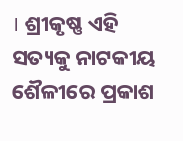। ଶ୍ରୀକୃଷ୍ଣ ଏହି ସତ୍ୟକୁ ନାଟକୀୟ ଶୈଳୀରେ ପ୍ରକାଶ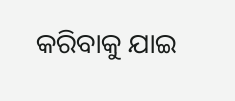କରିବାକୁ ଯାଇ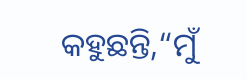କହୁଛନ୍ତି,“ମୁଁ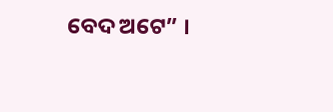ବେଦ ଅଟେ” ।